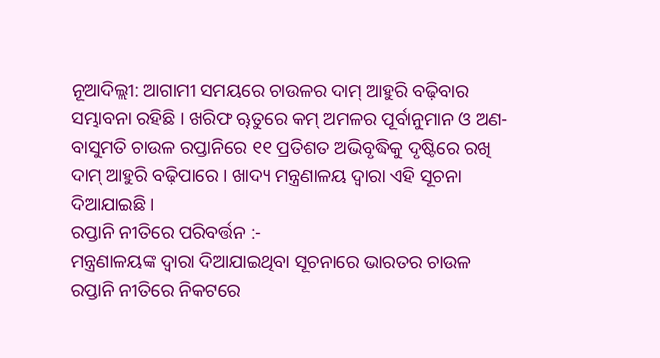ନୂଆଦିଲ୍ଲୀ: ଆଗାମୀ ସମୟରେ ଚାଉଳର ଦାମ୍ ଆହୁରି ବଢ଼ିବାର ସମ୍ଭାବନା ରହିଛି । ଖରିଫ ୠତୁରେ କମ୍ ଅମଳର ପୂର୍ବାନୁମାନ ଓ ଅଣ-ବାସୁମତି ଚାଉଳ ରପ୍ତାନିରେ ୧୧ ପ୍ରତିଶତ ଅଭିବୃଦ୍ଧିକୁ ଦୃଷ୍ଟିରେ ରଖି ଦାମ୍ ଆହୁରି ବଢ଼ିପାରେ । ଖାଦ୍ୟ ମନ୍ତ୍ରଣାଳୟ ଦ୍ୱାରା ଏହି ସୂଚନା ଦିଆଯାଇଛି ।
ରପ୍ତାନି ନୀତିରେ ପରିବର୍ତ୍ତନ :-
ମନ୍ତ୍ରଣାଳୟଙ୍କ ଦ୍ୱାରା ଦିଆଯାଇଥିବା ସୂଚନାରେ ଭାରତର ଚାଉଳ ରପ୍ତାନି ନୀତିରେ ନିକଟରେ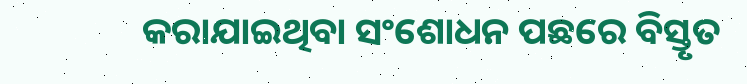କରାଯାଇଥିବା ସଂଶୋଧନ ପଛରେ ବିସ୍ତୃତ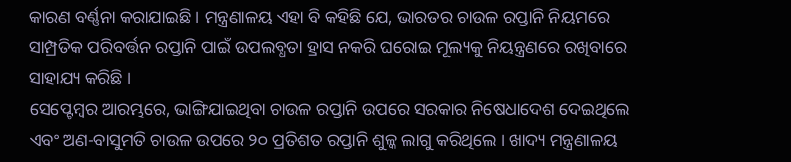କାରଣ ବର୍ଣ୍ଣନା କରାଯାଇଛି । ମନ୍ତ୍ରଣାଳୟ ଏହା ବି କହିଛି ଯେ, ଭାରତର ଚାଉଳ ରପ୍ତାନି ନିୟମରେ ସାମ୍ପ୍ରତିକ ପରିବର୍ତ୍ତନ ରପ୍ତାନି ପାଇଁ ଉପଲବ୍ଧତା ହ୍ରାସ ନକରି ଘରୋଇ ମୂଲ୍ୟକୁ ନିୟନ୍ତ୍ରଣରେ ରଖିବାରେ ସାହାଯ୍ୟ କରିଛି ।
ସେପ୍ଟେମ୍ବର ଆରମ୍ଭରେ, ଭାଙ୍ଗିଯାଇଥିବା ଚାଉଳ ରପ୍ତାନି ଉପରେ ସରକାର ନିଷେଧାଦେଶ ଦେଇଥିଲେ ଏବଂ ଅଣ-ବାସୁମତି ଚାଉଳ ଉପରେ ୨୦ ପ୍ରତିଶତ ରପ୍ତାନି ଶୁଳ୍କ ଲାଗୁ କରିଥିଲେ । ଖାଦ୍ୟ ମନ୍ତ୍ରଣାଳୟ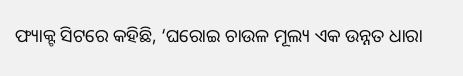ଫ୍ୟାକ୍ଟ ସିଟରେ କହିଛି, ‘ଘରୋଇ ଚାଉଳ ମୂଲ୍ୟ ଏକ ଉନ୍ନତ ଧାରା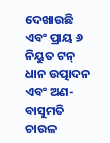ଦେଖାଉଛି ଏବଂ ପ୍ରାୟ ୬ ନିୟୁତ ଟନ୍ ଧାନ ଉତ୍ପାଦନ ଏବଂ ଅଣ-ବାସୁମତି ଚାଉଳ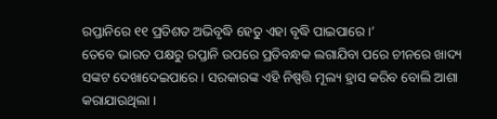ରପ୍ତାନିରେ ୧୧ ପ୍ରତିଶତ ଅଭିବୃଦ୍ଧି ହେତୁ ଏହା ବୃଦ୍ଧି ପାଇପାରେ ।’
ତେବେ ଭାରତ ପକ୍ଷରୁ ରପ୍ତାନି ଉପରେ ପ୍ରତିବନ୍ଧକ ଲଗାଯିବା ପରେ ଚୀନରେ ଖାଦ୍ୟ ସଙ୍କଟ ଦେଖାଦେଇପାରେ । ସରକାରଙ୍କ ଏହି ନିଷ୍ପତ୍ତି ମୂଲ୍ୟ ହ୍ରାସ କରିବ ବୋଲି ଆଶା କରାଯାଉଥିଲା ।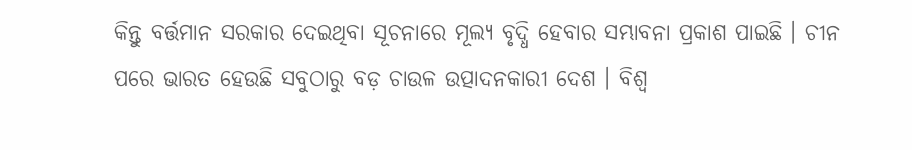କିନ୍ତୁ ବର୍ତ୍ତମାନ ସରକାର ଦେଇଥିବା ସୂଚନାରେ ମୂଲ୍ୟ ବୃଦ୍ଧି ହେବାର ସମ୍ଭାବନା ପ୍ରକାଶ ପାଇଛି । ଚୀନ ପରେ ଭାରତ ହେଉଛି ସବୁଠାରୁ ବଡ଼ ଚାଉଳ ଉତ୍ପାଦନକାରୀ ଦେଶ । ବିଶ୍ୱ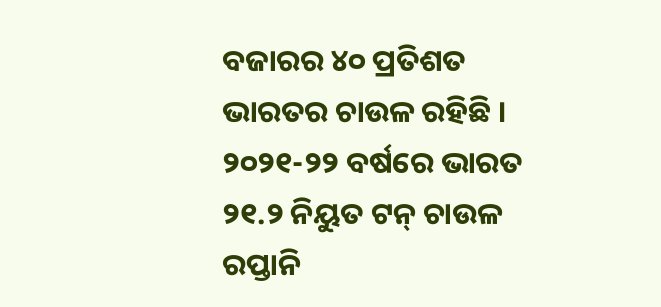ବଜାରର ୪୦ ପ୍ରତିଶତ ଭାରତର ଚାଉଳ ରହିଛି । ୨୦୨୧-୨୨ ବର୍ଷରେ ଭାରତ ୨୧.୨ ନିୟୁତ ଟନ୍ ଚାଉଳ ରପ୍ତାନି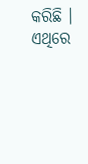କରିଛି । ଏଥିରେ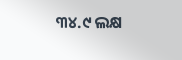୩୪.୯ ଲକ୍ଷ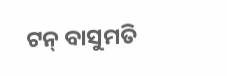ଟନ୍ ବାସୁମତି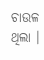ଚାଉଳ ଥିଲା ।